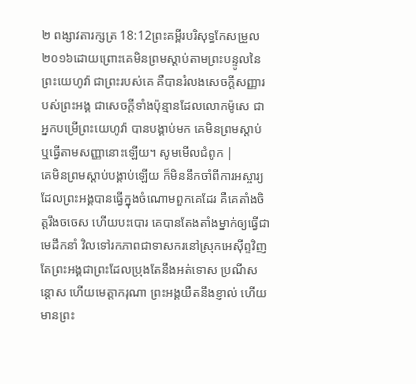២ ពង្សាវតារក្សត្រ 18:12ព្រះគម្ពីរបរិសុទ្ធកែសម្រួល ២០១៦ដោយព្រោះគេមិនព្រមស្តាប់តាមព្រះបន្ទូលនៃព្រះយេហូវ៉ា ជាព្រះរបស់គេ គឺបានរំលងសេចក្ដីសញ្ញារបស់ព្រះអង្គ ជាសេចក្ដីទាំងប៉ុន្មានដែលលោកម៉ូសេ ជាអ្នកបម្រើព្រះយេហូវ៉ា បានបង្គាប់មក គេមិនព្រមស្តាប់ ឬធ្វើតាមសញ្ញានោះឡើយ។ សូមមើលជំពូក |
គេមិនព្រមស្ដាប់បង្គាប់ឡើយ ក៏មិននឹកចាំពីការអស្ចារ្យដែលព្រះអង្គបានធ្វើក្នុងចំណោមពួកគេដែរ គឺគេតាំងចិត្តរឹងចចេស ហើយបះបោរ គេបានតែងតាំងម្នាក់ឲ្យធ្វើជាមេដឹកនាំ វិលទៅរកភាពជាទាសករនៅស្រុកអេស៊ីព្ទវិញ តែព្រះអង្គជាព្រះដែលប្រុងតែនឹងអត់ទោស ប្រណីសន្ដោស ហើយមេត្តាករុណា ព្រះអង្គយឺតនឹងខ្ញាល់ ហើយមានព្រះ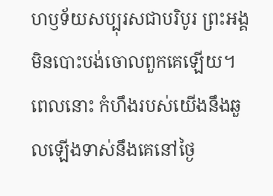ហឫទ័យសប្បុរសជាបរិបូរ ព្រះអង្គមិនបោះបង់ចោលពួកគេឡើយ។
ពេលនោះ កំហឹងរបស់យើងនឹងឆួលឡើងទាស់នឹងគេនៅថ្ងៃ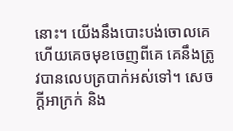នោះ។ យើងនឹងបោះបង់ចោលគេ ហើយគេចមុខចេញពីគេ គេនឹងត្រូវបានលេបត្របាក់អស់ទៅ។ សេចក្ដីអាក្រក់ និង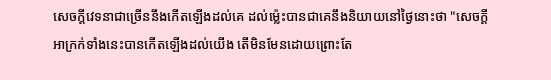សេចក្ដីវេទនាជាច្រើននឹងកើតឡើងដល់គេ ដល់ម៉្លេះបានជាគេនឹងនិយាយនៅថ្ងៃនោះថា "សេចក្ដីអាក្រក់ទាំងនេះបានកើតឡើងដល់យើង តើមិនមែនដោយព្រោះតែ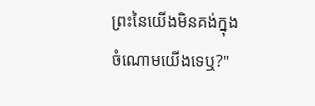ព្រះនៃយើងមិនគង់ក្នុងចំណោមយើងទេឬ?"